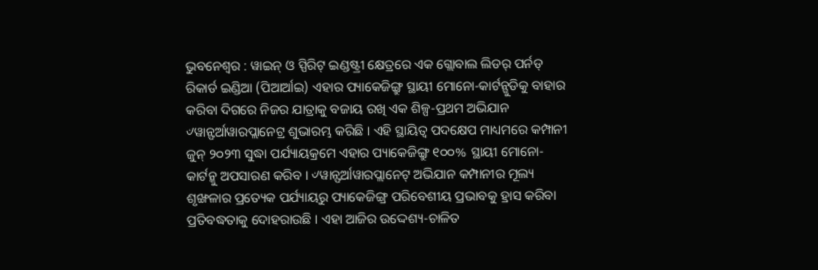ଭୁବନେଶ୍ୱର : ୱାଇନ୍ ଓ ସ୍ପିରିଟ୍ ଇଣ୍ଡଷ୍ଟ୍ରୀ କ୍ଷେତ୍ରରେ ଏକ ଗ୍ଲୋବାଲ ଲିଡର୍ ପର୍ନଡ୍ ରିକାର୍ଡ ଇଣ୍ଡିଆ (ପିଆର୍ଆଇ) ଏହାର ପ୍ୟାକେଜିଙ୍ଗ୍ରୁ ସ୍ଥାୟୀ ମୋନୋ-କାର୍ଟନ୍ଗୁଡିକୁ ବାହାର କରିବା ଦିଗରେ ନିଜର ଯାତ୍ରାକୁ ବଜାୟ ରଖି ଏକ ଶିଳ୍ପ-ପ୍ରଥମ ଅଭିଯାନ ୰ୱାନ୍ଫର୍ଆୱାରପ୍ଲାନେଟ୍ର ଶୁଭାରମ୍ଭ କରିଛି । ଏହି ସ୍ଥାୟିତ୍ୱ ପଦକ୍ଷେପ ମାଧ୍ୟମରେ କମ୍ପାନୀ ଜୁନ୍ ୨୦୨୩ ସୁଦ୍ଧା ପର୍ଯ୍ୟାୟକ୍ରମେ ଏହାର ପ୍ୟାକେଜିଙ୍ଗ୍ରୁ ୧୦୦% ସ୍ଥାୟୀ ମୋନୋ-କାର୍ଟନ୍କୁ ଅପସାରଣ କରିବ । ୰ୱାନ୍ଫର୍ଆୱାରପ୍ଲାନେଟ୍ ଅଭିଯାନ କମ୍ପାନୀର ମୂଲ୍ୟ ଶୃଙ୍ଖଳାର ପ୍ରତ୍ୟେକ ପର୍ଯ୍ୟାୟରୁ ପ୍ୟାକେଜିଙ୍ଗ୍ର ପରିବେଶୀୟ ପ୍ରଭାବକୁ ହ୍ରାସ କରିବା ପ୍ରତିବଦ୍ଧତାକୁ ଦୋହରାଉଛି । ଏହା ଆଜିର ଉଦ୍ଦେଶ୍ୟ-ଚାଳିତ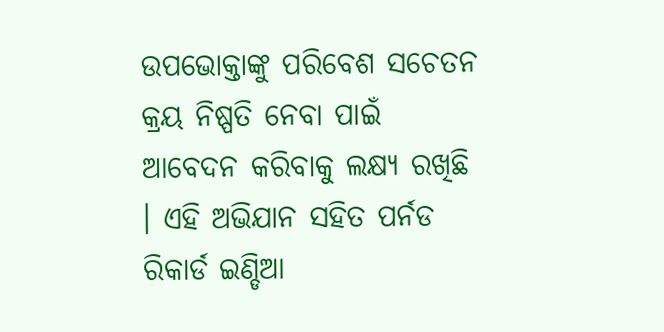ଉପଭୋକ୍ତାଙ୍କୁ ପରିବେଶ ସଚେତନ କ୍ରୟ ନିଷ୍ପତି ନେବା ପାଇଁ ଆବେଦନ କରିବାକୁ ଲକ୍ଷ୍ୟ ରଖିଛି । ଏହି ଅଭିଯାନ ସହିତ ପର୍ନଡ ରିକାର୍ଡ ଇଣ୍ଡିଆ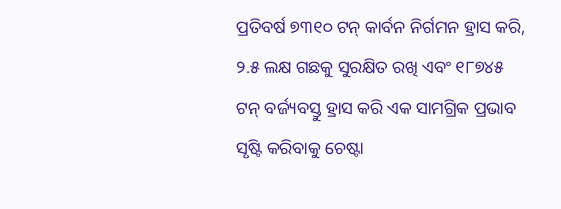ପ୍ରତିବର୍ଷ ୭୩୧୦ ଟନ୍ କାର୍ବନ ନିର୍ଗମନ ହ୍ରାସ କରି, ୨.୫ ଲକ୍ଷ ଗଛକୁ ସୁରକ୍ଷିତ ରଖି ଏବଂ ୧୮୭୪୫ ଟନ୍ ବର୍ଜ୍ୟବସ୍ତୁ ହ୍ରାସ କରି ଏକ ସାମଗ୍ରିକ ପ୍ରଭାବ ସୃଷ୍ଟି କରିବାକୁ ଚେଷ୍ଟା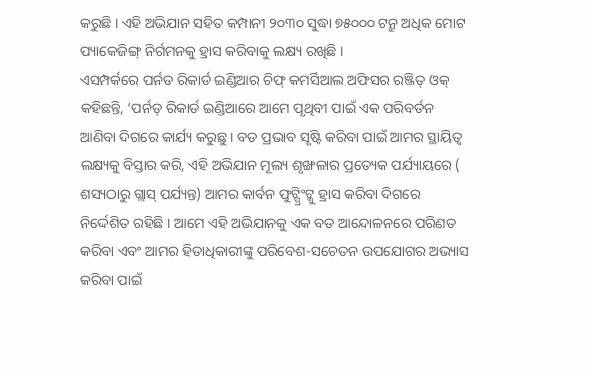କରୁଛି । ଏହି ଅଭିଯାନ ସହିତ କମ୍ପାନୀ ୨୦୩୦ ସୁଦ୍ଧା ୭୫୦୦୦ ଟନ୍ରୁ ଅଧିକ ମୋଟ ପ୍ୟାକେଜିଙ୍ଗ୍ ନିର୍ଗମନକୁ ହ୍ରାସ କରିବାକୁ ଲକ୍ଷ୍ୟ ରଖିଛି ।
ଏସମ୍ପର୍କରେ ପର୍ନଡ ରିକାର୍ଡ ଇଣ୍ଡିଆର ଚିଫ୍ କମର୍ସିଆଲ ଅଫିସର ରଞ୍ଜିତ୍ ଓକ୍ କହିଛନ୍ତି, ‘ପର୍ନଡ୍ ରିକାର୍ଡ ଇଣ୍ଡିଆରେ ଆମେ ପୃଥିବୀ ପାଇଁ ଏକ ପରିବର୍ତନ ଆଣିବା ଦିଗରେ କାର୍ଯ୍ୟ କରୁଛୁ । ବଡ ପ୍ରଭାବ ସୃଷ୍ଟି କରିବା ପାଇଁ ଆମର ସ୍ଥାୟିତ୍ୱ ଲକ୍ଷ୍ୟକୁ ବିସ୍ତାର କରି, ଏହି ଅଭିଯାନ ମୂଲ୍ୟ ଶୃଙ୍ଖଳାର ପ୍ରତ୍ୟେକ ପର୍ଯ୍ୟାୟରେ ( ଶସ୍ୟଠାରୁ ଗ୍ଲାସ୍ ପର୍ଯ୍ୟନ୍ତ) ଆମର କାର୍ବନ ଫୁଟ୍ପ୍ରିଂଟ୍କୁ ହ୍ରାସ କରିବା ଦିଗରେ ନିର୍ଦ୍ଦେଶିତ ରହିଛି । ଆମେ ଏହି ଅଭିଯାନକୁ ଏକ ବଡ ଆନ୍ଦୋଳନରେ ପରିଣତ କରିବା ଏବଂ ଆମର ହିତାଧିକାରୀଙ୍କୁ ପରିବେଶ-ସଚେତନ ଉପଯୋଗର ଅଭ୍ୟାସ କରିବା ପାଇଁ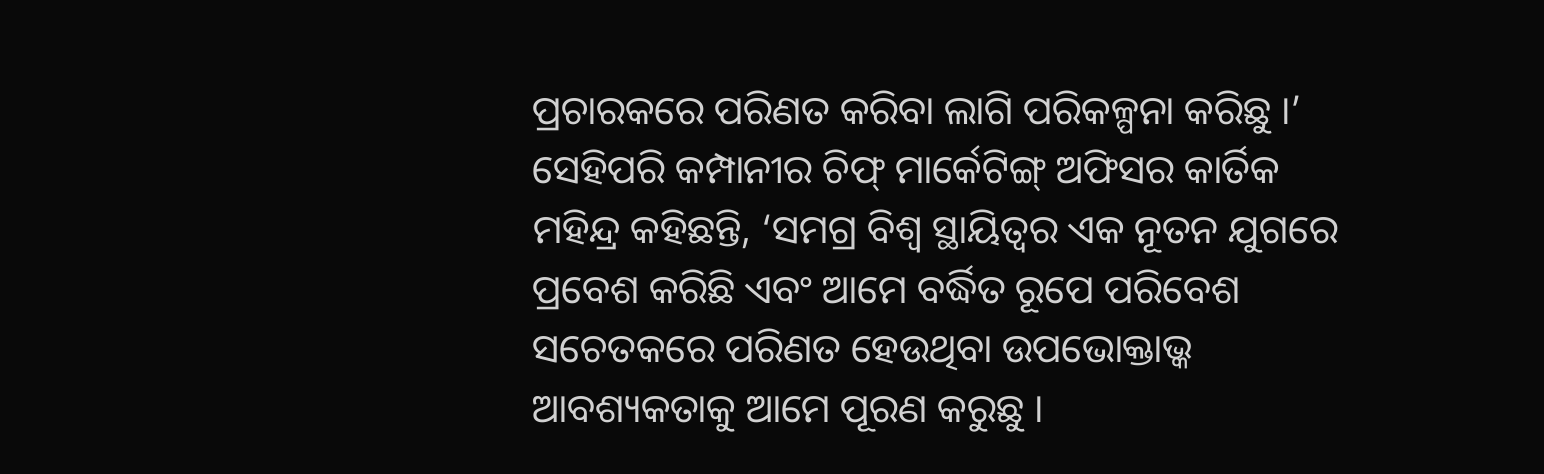ପ୍ରଚାରକରେ ପରିଣତ କରିବା ଲାଗି ପରିକଳ୍ପନା କରିଛୁ ।’ ସେହିପରି କମ୍ପାନୀର ଚିଫ୍ ମାର୍କେଟିଙ୍ଗ୍ ଅଫିସର କାର୍ତିକ ମହିନ୍ଦ୍ର କହିଛନ୍ତି, ‘ସମଗ୍ର ବିଶ୍ୱ ସ୍ଥାୟିତ୍ୱର ଏକ ନୂତନ ଯୁଗରେ ପ୍ରବେଶ କରିଛି ଏବଂ ଆମେ ବର୍ଦ୍ଧିତ ରୂପେ ପରିବେଶ ସଚେତକରେ ପରିଣତ ହେଉଥିବା ଉପଭୋକ୍ତାଭ୍କ ଆବଶ୍ୟକତାକୁ ଆମେ ପୂରଣ କରୁଛୁ ।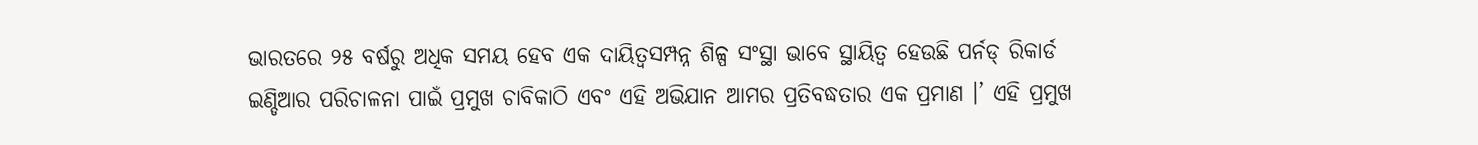ଭାରତରେ ୨୫ ବର୍ଷରୁ ଅଧିକ ସମୟ ହେବ ଏକ ଦାୟିତ୍ୱସମ୍ପନ୍ନ ଶିଳ୍ପ ସଂସ୍ଥା ଭାବେ ସ୍ଥାୟିତ୍ୱ ହେଉଛି ପର୍ନଡ୍ ରିକାର୍ଡ ଇଣ୍ଡିଆର ପରିଚାଳନା ପାଇଁ ପ୍ରମୁଖ ଚାବିକାଠି ଏବଂ ଏହି ଅଭିଯାନ ଆମର ପ୍ରତିବଦ୍ଧତାର ଏକ ପ୍ରମାଣ ।’ ଏହି ପ୍ରମୁଖ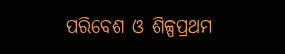ପରିବେଶ ଓ ଶିଳ୍ପପ୍ରଥମ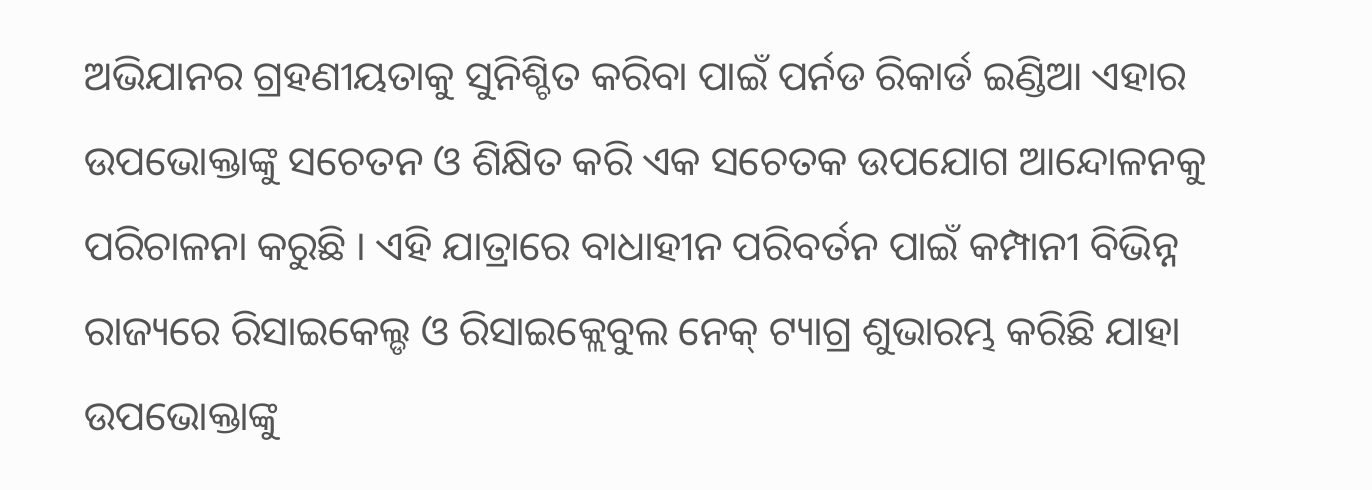ଅଭିଯାନର ଗ୍ରହଣୀୟତାକୁ ସୁନିଶ୍ଚିତ କରିବା ପାଇଁ ପର୍ନଡ ରିକାର୍ଡ ଇଣ୍ଡିଆ ଏହାର ଉପଭୋକ୍ତାଙ୍କୁ ସଚେତନ ଓ ଶିକ୍ଷିତ କରି ଏକ ସଚେତକ ଉପଯୋଗ ଆନ୍ଦୋଳନକୁ ପରିଚାଳନା କରୁଛି । ଏହି ଯାତ୍ରାରେ ବାଧାହୀନ ପରିବର୍ତନ ପାଇଁ କମ୍ପାନୀ ବିଭିନ୍ନ ରାଜ୍ୟରେ ରିସାଇକେଲ୍ଡ ଓ ରିସାଇକ୍ଲେବୁଲ ନେକ୍ ଟ୍ୟାଗ୍ର ଶୁଭାରମ୍ଭ କରିଛି ଯାହା ଉପଭୋକ୍ତାଙ୍କୁ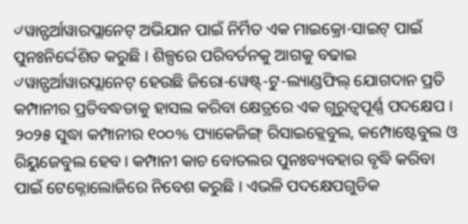୰ୱାନ୍ଫର୍ଆୱାରପ୍ଲାନେଟ୍ ଅଭିଯାନ ପାଇଁ ନିର୍ମିତ ଏକ ମାଇକ୍ରୋ-ସାଇଟ୍ ପାଇଁ ପୁନଃନିର୍ଦ୍ଦେଶିତ କରୁଛି । ଶିଳ୍ପରେ ପରିବର୍ତନକୁ ଆଗକୁ ବଢାଇ ୰ୱାନ୍ଫର୍ଆୱାରପ୍ଲାନେଟ୍ ହେଉଛି ଜିରୋ-ୱେଷ୍ଟ୍-ଟୁ-ଲ୍ୟାଣ୍ଡଫିଲ୍ ଯୋଗଦାନ ପ୍ରତି କମ୍ପାନୀର ପ୍ରତିବଦ୍ଧତାକୁ ହାସଲ କରିବା କ୍ଷେତ୍ରରେ ଏକ ଗୁରୁତ୍ୱପୂର୍ଣ୍ଣ ପଦକ୍ଷେପ । ୨୦୨୫ ସୁଦ୍ଧା କମ୍ପାନୀର ୧୦୦% ପ୍ୟାକେଜିଙ୍ଗ୍ ରିସାଇକ୍ଲେବୁଲ, କମ୍ପୋଷ୍ଟେବୁଲ ଓ ରିୟୁଜେବୁଲ ହେବ । କମ୍ପାନୀ କାଚ ବୋତଲର ପୁନଃବ୍ୟବହାର ବୃଦ୍ଧି କରିବା ପାଇଁ ଟେକ୍ନୋଲୋଜିରେ ନିବେଶ କରୁଛି । ଏଭଳି ପଦକ୍ଷେପଗୁଡିକ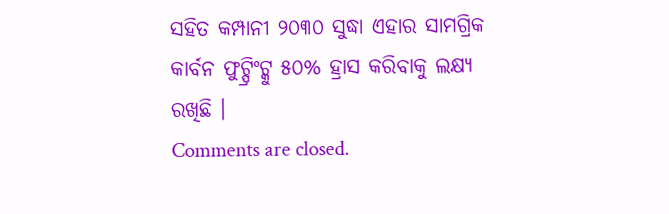ସହିତ କମ୍ପାନୀ ୨୦୩୦ ସୁଦ୍ଧା ଏହାର ସାମଗ୍ରିକ କାର୍ବନ ଫୁଟ୍ପ୍ରିଂଟ୍କୁ ୫୦% ହ୍ରାସ କରିବାକୁ ଲକ୍ଷ୍ୟ ରଖିଛି ।
Comments are closed.